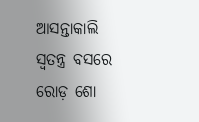ଆସନ୍ତାକାଲି ସ୍ୱତନ୍ତ୍ର ବସରେ ରୋଡ଼ ଶୋ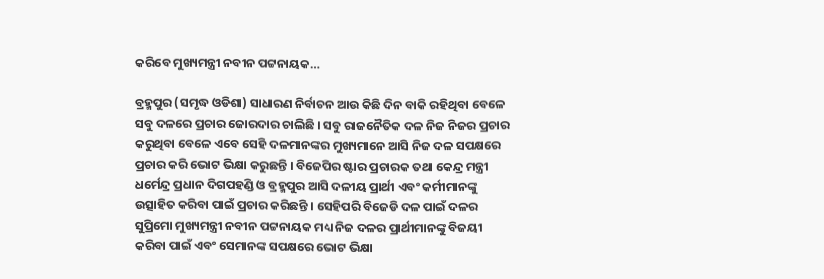କରିବେ ମୁଖ୍ୟମନ୍ତ୍ରୀ ନବୀନ ପଟ୍ଟନାୟକ…

ବ୍ରହ୍ମପୁର (ସମୃଦ୍ଧ ଓଡିଶା) ସାଧାରଣ ନିର୍ବାଚନ ଆଉ କିଛି ଦିନ ବାକି ରହିଥିବା ବେଳେ ସବୁ ଦଳରେ ପ୍ରଚାର ଜୋରଦାର ଚାଲିଛି । ସବୁ ରାଜନୈତିକ ଦଳ ନିଜ ନିଜର ପ୍ରଚାର କରୁଥିବା ବେଳେ ଏବେ ସେହି ଦଳମାନଙ୍କର ମୁଖ୍ୟମାନେ ଆସି ନିଜ ଦଳ ସପକ୍ଷରେ ପ୍ରଚାର କରି ଭୋଟ ଭିକ୍ଷା କରୁଛନ୍ତି । ବିଜେପିର ଷ୍ଟାର ପ୍ରଚାରକ ତଥା କେନ୍ଦ୍ର ମନ୍ତ୍ରୀ ଧର୍ମେନ୍ଦ୍ର ପ୍ରଧାନ ଦିଗପହଣ୍ଡି ଓ ବ୍ରହ୍ମପୁର ଆସି ଦଳୀୟ ପ୍ରାର୍ଥୀ ଏବଂ କର୍ମୀମାନଙ୍କୁ ଉତ୍ସାହିତ କରିବା ପାଇଁ ପ୍ରଚାର କରିଛନ୍ତି । ସେହିପରି ବିଜେଡି ଦଳ ପାଇଁ ଦଳର ସୁପ୍ରିମୋ ମୁଖ୍ୟମନ୍ତ୍ରୀ ନବୀନ ପଟ୍ଟନାୟକ ମଧ୍ୟ ନିଜ ଦଳର ପ୍ରାର୍ଥୀମାନଙ୍କୁ ବିଜୟୀ କରିବା ପାଇଁ ଏବଂ ସେମାନଙ୍କ ସପକ୍ଷରେ ଭୋଟ ଭିକ୍ଷା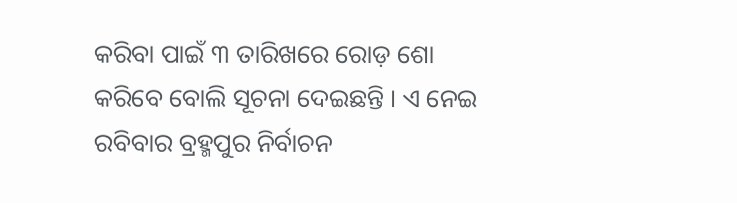କରିବା ପାଇଁ ୩ ତାରିଖରେ ରୋଡ଼ ଶୋ କରିବେ ବୋଲି ସୂଚନା ଦେଇଛନ୍ତି । ଏ ନେଇ ରବିବାର ବ୍ରହ୍ମପୁର ନିର୍ବାଚନ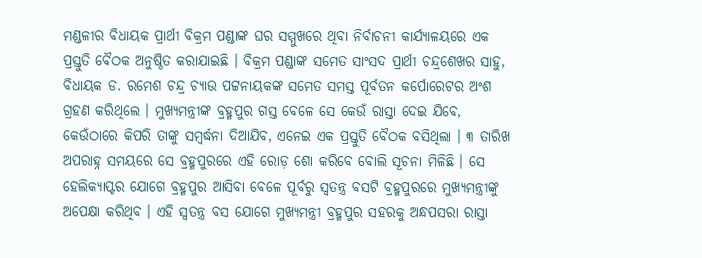ମଣ୍ଡଳୀର ବିଧାୟକ ପ୍ରାର୍ଥୀ ବିକ୍ରମ ପଣ୍ଡାଙ୍କ ଘର ସମ୍ମୁଖରେ ଥିବା ନିର୍ବାଚନୀ କାର୍ଯ୍ୟାଳୟରେ ଏକ ପ୍ରସ୍ତୁତି ବୈଠକ ଅନୁଷ୍ଠିତ କରାଯାଇଛି । ବିକ୍ରମ ପଣ୍ଡାଙ୍କ ସମେତ ସାଂସଦ ପ୍ରାର୍ଥୀ ଚନ୍ଦ୍ରଶେଖର ସାହୁ, ବିଧାୟକ ଡ. ରମେଶ ଚନ୍ଦ୍ର ଚ୍ୟାଉ ପଟ୍ଟନାୟକଙ୍କ ସମେତ ସମସ୍ତ ପୂର୍ବତନ କର୍ପୋରେଟର ଅଂଶ ଗ୍ରହଣ କରିଥିଲେ । ମୁଖ୍ୟମନ୍ତ୍ରୀଙ୍କ ବ୍ରହ୍ମପୁର ଗସ୍ତ ବେଳେ ସେ କେଉଁ ରାସ୍ତା ଦେଇ ଯିବେ, କେଉଁଠାରେ କିପରି ତାଙ୍କୁ ସମ୍ବର୍ଦ୍ଧନା ଦିଆଯିବ, ଏନେଇ ଏକ ପ୍ରସ୍ତୁତି ବୈଠକ ବସିଥିଲା । ୩ ତାରିଖ ଅପରାହ୍ନ ସମୟରେ ସେ ବ୍ରହ୍ମପୁରରେ ଏହି ରୋଡ଼ ଶୋ କରିବେ ବୋଲି ସୂଚନା ମିଳିଛି । ସେ ହେଲିକ୍ୟାପ୍ଟର ଯୋଗେ ବ୍ରହ୍ମପୁର ଆସିବା ବେଳେ ପୂର୍ବରୁ ସ୍ୱତନ୍ତ୍ର ବସଟି ବ୍ରହ୍ମପୁରରେ ମୁଖ୍ୟମନ୍ତ୍ରୀଙ୍କୁ ଅପେକ୍ଷା କରିଥିବ । ଏହି ସ୍ୱତନ୍ତ୍ର ବସ ଯୋଗେ ମୁଖ୍ୟମନ୍ତ୍ରୀ ବ୍ରହ୍ମପୁର ସହରକୁ ଅନ୍ଧପସରା ରାସ୍ତା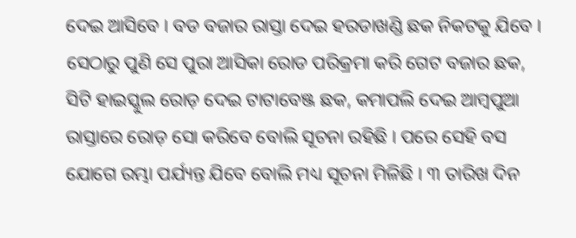ଦେଇ ଆସିବେ । ବଡ ବଜାର ରାସ୍ତା ଦେଇ ହରଡାଖଣ୍ଡି ଛକ ନିକଟକୁ ଯିବେ । ସେଠାରୁ ପୁଣି ସେ ପୁରା ଆସିକା ରୋଡ ପରିକ୍ରମା କରି ଗେଟ ବଜାର ଛକ, ସିଟି ହାଇସ୍କୁଲ ରୋଡ଼ ଦେଇ ଟାଟାବେଞ୍ଜ ଛକ, କମାପଲି ଦେଇ ଆମ୍ବପୁଆ ରାସ୍ତାରେ ରୋଡ଼ ସୋ କରିବେ ବୋଲି ସୂଚନା ରହିଛି । ପରେ ସେହି ବସ ଯୋଗେ ରମ୍ଭା ପର୍ଯ୍ୟନ୍ତ ଯିବେ ବୋଲି ମଧ୍ୟ ସୂଚନା ମିଳିଛି । ୩ ତାରିଖ ଦିନ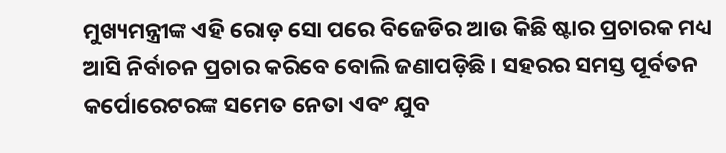ମୁଖ୍ୟମନ୍ତ୍ରୀଙ୍କ ଏହି ରୋଡ଼ ସୋ ପରେ ବିଜେଡିର ଆଉ କିଛି ଷ୍ଟାର ପ୍ରଚାରକ ମଧ୍ୟ ଆସି ନିର୍ବାଚନ ପ୍ରଚାର କରିବେ ବୋଲି ଜଣାପଡ଼ିଛି । ସହରର ସମସ୍ତ ପୂର୍ବତନ କର୍ପୋରେଟରଙ୍କ ସମେତ ନେତା ଏବଂ ଯୁବ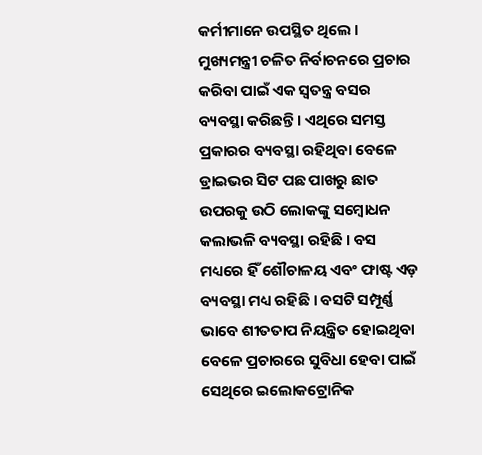କର୍ମୀମାନେ ଉପସ୍ଥିତ ଥିଲେ । ମୁଖ୍ୟମନ୍ତ୍ରୀ ଚଳିତ ନିର୍ବାଚନରେ ପ୍ରଚାର କରିବା ପାଇଁ ଏକ ସ୍ୱତନ୍ତ୍ର ବସର ବ୍ୟବସ୍ଥା କରିଛନ୍ତି । ଏଥିରେ ସମସ୍ତ ପ୍ରକାରର ବ୍ୟବସ୍ଥା ରହିଥିବା ବେଳେ ଡ୍ରାଇଭର ସିଟ ପଛ ପାଖରୁ ଛାତ ଉପରକୁ ଉଠି ଲୋକଙ୍କୁ ସମ୍ବୋଧନ କଲାଭଳି ବ୍ୟବସ୍ଥା ରହିଛି । ବସ ମଧ୍ୟରେ ହିଁ ଶୌଚାଳୟ ଏବଂ ଫାଷ୍ଟ ଏଡ଼ ବ୍ୟବସ୍ଥା ମଧ୍ୟ ରହିଛି । ବସଟି ସମ୍ପୂର୍ଣ୍ଣ ଭାବେ ଶୀତତାପ ନିୟନ୍ତ୍ରିତ ହୋଇଥିବା ବେଳେ ପ୍ରଚାରରେ ସୁବିଧା ହେବା ପାଇଁ ସେଥିରେ ଇଲୋକଟ୍ରୋନିକ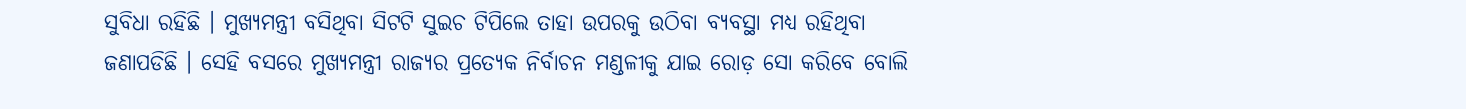ସୁବିଧା ରହିଛି । ମୁଖ୍ୟମନ୍ତ୍ରୀ ବସିଥିବା ସିଟଟି ସୁଇଚ ଟିପିଲେ ତାହା ଉପରକୁ ଉଠିବା ବ୍ୟବସ୍ଥା ମଧ୍ୟ ରହିଥିବା ଜଣାପଡିଛି । ସେହି ବସରେ ମୁଖ୍ୟମନ୍ତ୍ରୀ ରାଜ୍ୟର ପ୍ରତ୍ୟେକ ନିର୍ବାଚନ ମଣ୍ଡଳୀକୁ ଯାଇ ରୋଡ଼ ସୋ କରିବେ ବୋଲି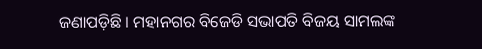ଜଣାପଡ଼ିଛି । ମହାନଗର ବିଜେଡି ସଭାପତି ବିଜୟ ସାମଲଙ୍କ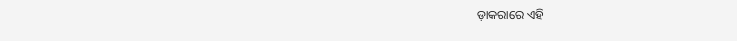ଡ଼ାକରାରେ ଏହି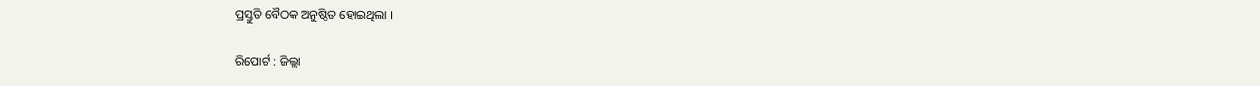ପ୍ରସ୍ତୁତି ବୈଠକ ଅନୁଷ୍ଠିତ ହୋଇଥିଲା ।

ରିପୋର୍ଟ : ଜିଲ୍ଲା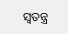ସ୍ୱତନ୍ତ୍ର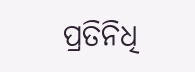ପ୍ରତିନିଧି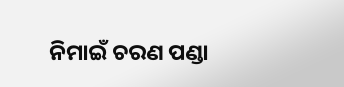ନିମାଇଁ ଚରଣ ପଣ୍ଡା